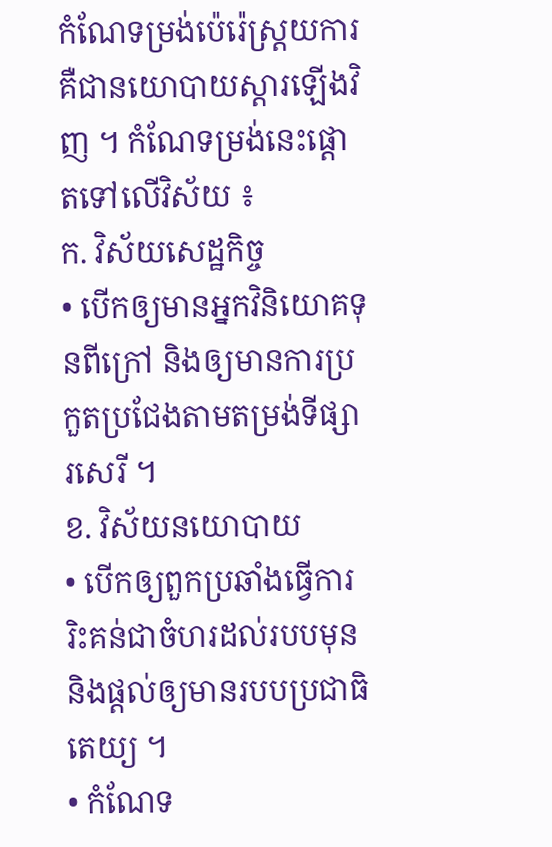កំណែទម្រង់ប៉េរ៉េស្រ្តយការ គឺជានយោបាយស្តារឡើងវិញ ។ កំណែទម្រង់នេះផ្តោតទៅលើវិស័យ ៖
ក. វិស័យសេដ្ឋកិច្ច
• បើកឲ្យមានអ្នកវិនិយោគទុនពីក្រៅ និងឲ្យមានការប្រកួតប្រជែងតាមតម្រង់ទីផ្សារសេរី ។
ខ. វិស័យនយោបាយ
• បើកឲ្យពួកប្រឆាំងធ្វើការរិះគន់ជាចំហរដល់របបមុន និងផ្តល់ឲ្យមានរបបប្រជាធិតេយ្យ ។
• កំណែទ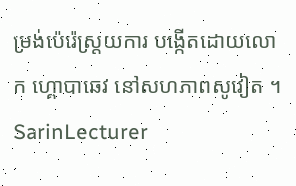ម្រង់ប៉េរ៉េស្រ្តយការ បង្កើតដោយលោក ហ្គោបាឆេវ នៅសហភាពសូវៀត ។
SarinLecturer